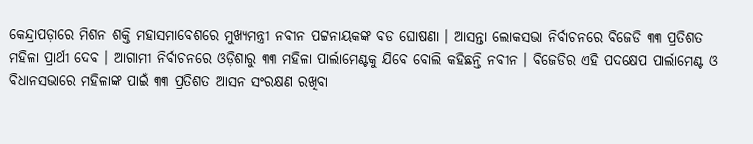କେନ୍ଦ୍ରାପଡ଼ାରେ ମିଶନ ଶକ୍ତି ମହାସମାବେଶରେ ମୁଖ୍ୟମନ୍ତ୍ରୀ ନବୀନ ପଟ୍ଟନାୟକଙ୍କ ବଡ ଘୋଷଣା । ଆସନ୍ତା ଲୋକସଭା ନିର୍ବାଚନରେ ବିଜେଡି ୩୩ ପ୍ରତିଶତ ମହିଳା ପ୍ରାର୍ଥୀ ଦେବ । ଆଗାମୀ ନିର୍ବାଚନରେ ଓଡ଼ିଶାରୁ ୩୩ ମହିଳା ପାର୍ଲାମେଣ୍ଟକୁ ଯିବେ ବୋଲି କହିଛନ୍ତି ନବୀନ । ବିଜେଡିର ଏହି ପଦକ୍ଷେପ ପାର୍ଲାମେଣ୍ଟ ଓ ବିଧାନସଭାରେ ମହିଳାଙ୍କ ପାଇଁ ୩୩ ପ୍ରତିଶତ ଆସନ ସଂରକ୍ଷଣ ରଖିବା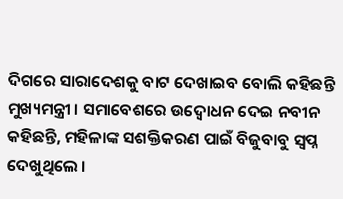ଦିଗରେ ସାରାଦେଶକୁ ବାଟ ଦେଖାଇବ ବୋଲି କହିଛନ୍ତି ମୁଖ୍ୟମନ୍ତ୍ରୀ । ସମାବେଶରେ ଉଦ୍ବୋଧନ ଦେଇ ନବୀନ କହିଛନ୍ତି, ମହିଳାଙ୍କ ସଶକ୍ତିକରଣ ପାଇଁ ବିଜୁବାବୁ ସ୍ୱପ୍ନ ଦେଖୁଥିଲେ ।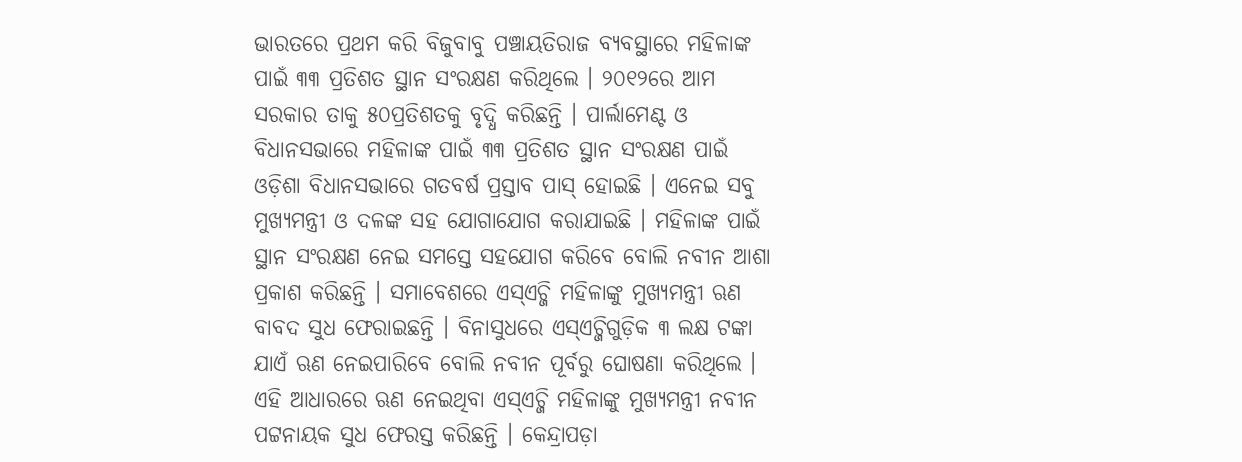ଭାରତରେ ପ୍ରଥମ କରି ବିଜୁବାବୁ ପଞ୍ଚାୟତିରାଜ ବ୍ୟବସ୍ଥାରେ ମହିଳାଙ୍କ ପାଇଁ ୩୩ ପ୍ରତିଶତ ସ୍ଥାନ ସଂରକ୍ଷଣ କରିଥିଲେ । ୨୦୧୨ରେ ଆମ ସରକାର ତାକୁ ୫୦ପ୍ରତିଶତକୁ ବୃଦ୍ଧି କରିଛନ୍ତି । ପାର୍ଲାମେଣ୍ଟ ଓ ବିଧାନସଭାରେ ମହିଳାଙ୍କ ପାଇଁ ୩୩ ପ୍ରତିଶତ ସ୍ଥାନ ସଂରକ୍ଷଣ ପାଇଁ ଓଡ଼ିଶା ବିଧାନସଭାରେ ଗତବର୍ଷ ପ୍ରସ୍ତାବ ପାସ୍ ହୋଇଛି । ଏନେଇ ସବୁ ମୁଖ୍ୟମନ୍ତ୍ରୀ ଓ ଦଳଙ୍କ ସହ ଯୋଗାଯୋଗ କରାଯାଇଛି । ମହିଳାଙ୍କ ପାଇଁ ସ୍ଥାନ ସଂରକ୍ଷଣ ନେଇ ସମସ୍ତେ ସହଯୋଗ କରିବେ ବୋଲି ନବୀନ ଆଶା ପ୍ରକାଶ କରିଛନ୍ତି । ସମାବେଶରେ ଏସ୍ଏଚ୍ଜି ମହିଳାଙ୍କୁ ମୁଖ୍ୟମନ୍ତ୍ରୀ ଋଣ ବାବଦ ସୁଧ ଫେରାଇଛନ୍ତି । ବିନାସୁଧରେ ଏସ୍ଏଚ୍ଜିଗୁଡ଼ିକ ୩ ଲକ୍ଷ ଟଙ୍କା ଯାଏଁ ଋଣ ନେଇପାରିବେ ବୋଲି ନବୀନ ପୂର୍ବରୁ ଘୋଷଣା କରିଥିଲେ । ଏହି ଆଧାରରେ ଋଣ ନେଇଥିବା ଏସ୍ଏଚ୍ଜି ମହିଳାଙ୍କୁ ମୁଖ୍ୟମନ୍ତ୍ରୀ ନବୀନ ପଟ୍ଟନାୟକ ସୁଧ ଫେରସ୍ତ କରିଛନ୍ତି । କେନ୍ଦ୍ରାପଡ଼ା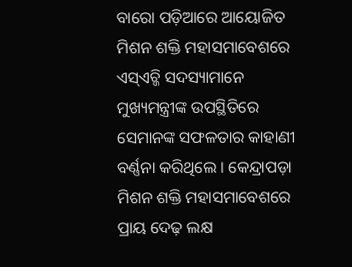ବାରୋ ପଡ଼ିଆରେ ଆୟୋଜିତ ମିଶନ ଶକ୍ତି ମହାସମାବେଶରେ ଏସ୍ଏଚ୍ଜି ସଦସ୍ୟାମାନେ ମୁଖ୍ୟମନ୍ତ୍ରୀଙ୍କ ଉପସ୍ଥିତିରେ ସେମାନଙ୍କ ସଫଳତାର କାହାଣୀ ବର୍ଣ୍ଣନା କରିଥିଲେ । କେନ୍ଦ୍ରାପଡ଼ା ମିଶନ ଶକ୍ତି ମହାସମାବେଶରେ ପ୍ରାୟ ଦେଢ଼ ଲକ୍ଷ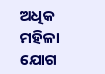ଅଧିକ ମହିଳା ଯୋଗ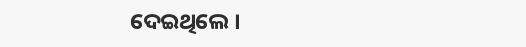ଦେଇଥିଲେ ।